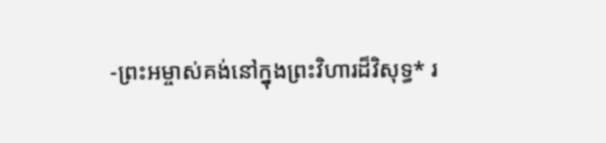-ព្រះអម្ចាស់គង់នៅក្នុងព្រះវិហារដ៏វិសុទ្ធ* រ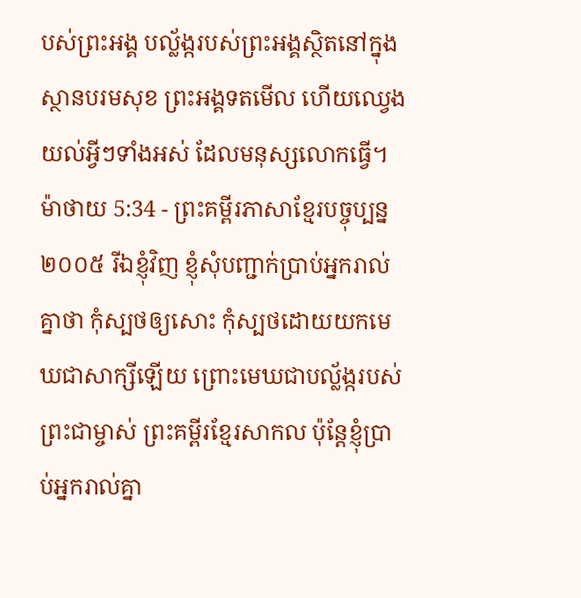បស់ព្រះអង្គ បល្ល័ង្ករបស់ព្រះអង្គស្ថិតនៅក្នុងស្ថានបរមសុខ ព្រះអង្គទតមើល ហើយឈ្វេងយល់អ្វីៗទាំងអស់ ដែលមនុស្សលោកធ្វើ។
ម៉ាថាយ 5:34 - ព្រះគម្ពីរភាសាខ្មែរបច្ចុប្បន្ន ២០០៥ រីឯខ្ញុំវិញ ខ្ញុំសុំបញ្ជាក់ប្រាប់អ្នករាល់គ្នាថា កុំស្បថឲ្យសោះ កុំស្បថដោយយកមេឃជាសាក្សីឡើយ ព្រោះមេឃជាបល្ល័ង្ករបស់ព្រះជាម្ចាស់ ព្រះគម្ពីរខ្មែរសាកល ប៉ុន្តែខ្ញុំប្រាប់អ្នករាល់គ្នា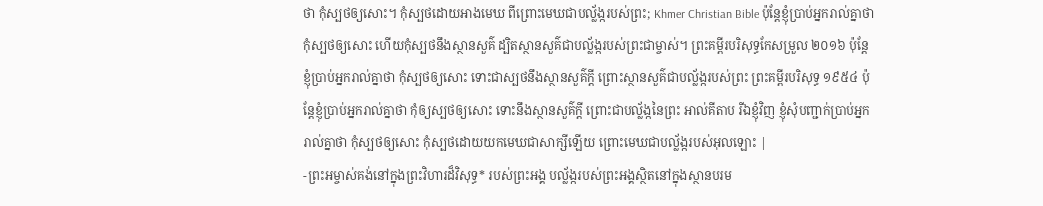ថា កុំស្បថឲ្យសោះ។ កុំស្បថដោយអាងមេឃ ពីព្រោះមេឃជាបល្ល័ង្ករបស់ព្រះ; Khmer Christian Bible ប៉ុន្ដែខ្ញុំប្រាប់អ្នករាល់គ្នាថា កុំស្បថឲ្យសោះ ហើយកុំស្បថនឹងស្ថានសួគ៌ ដ្បិតស្ថានសួគ៌ជាបល្ល័ង្ករបស់ព្រះជាម្ចាស់។ ព្រះគម្ពីរបរិសុទ្ធកែសម្រួល ២០១៦ ប៉ុន្តែ ខ្ញុំប្រាប់អ្នករាល់គ្នាថា កុំស្បថឲ្យសោះ ទោះជាស្បថនឹងស្ថានសួគ៌ក្តី ព្រោះស្ថានសួគ៌ជាបល្ល័ង្ករបស់ព្រះ ព្រះគម្ពីរបរិសុទ្ធ ១៩៥៤ ប៉ុន្តែខ្ញុំប្រាប់អ្នករាល់គ្នាថា កុំឲ្យស្បថឲ្យសោះ ទោះនឹងស្ថានសួគ៌ក្តី ព្រោះជាបល្ល័ង្កនៃព្រះ អាល់គីតាប រីឯខ្ញុំវិញ ខ្ញុំសុំបញ្ជាក់ប្រាប់អ្នករាល់គ្នាថា កុំស្បថឲ្យសោះ កុំស្បថដោយយកមេឃជាសាក្សីឡើយ ព្រោះមេឃជាបល្ល័ង្ករបស់អុលឡោះ |
-ព្រះអម្ចាស់គង់នៅក្នុងព្រះវិហារដ៏វិសុទ្ធ* របស់ព្រះអង្គ បល្ល័ង្ករបស់ព្រះអង្គស្ថិតនៅក្នុងស្ថានបរម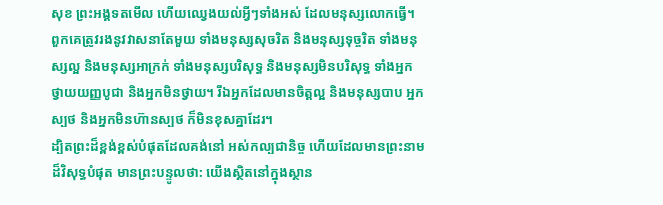សុខ ព្រះអង្គទតមើល ហើយឈ្វេងយល់អ្វីៗទាំងអស់ ដែលមនុស្សលោកធ្វើ។
ពួកគេត្រូវរងនូវវាសនាតែមួយ ទាំងមនុស្សសុចរិត និងមនុស្សទុច្ចរិត ទាំងមនុស្សល្អ និងមនុស្សអាក្រក់ ទាំងមនុស្សបរិសុទ្ធ និងមនុស្សមិនបរិសុទ្ធ ទាំងអ្នកថ្វាយយញ្ញបូជា និងអ្នកមិនថ្វាយ។ រីឯអ្នកដែលមានចិត្តល្អ និងមនុស្សបាប អ្នកស្បថ និងអ្នកមិនហ៊ានស្បថ ក៏មិនខុសគ្នាដែរ។
ដ្បិតព្រះដ៏ខ្ពង់ខ្ពស់បំផុតដែលគង់នៅ អស់កល្បជានិច្ច ហើយដែលមានព្រះនាមដ៏វិសុទ្ធបំផុត មានព្រះបន្ទូលថា: យើងស្ថិតនៅក្នុងស្ថាន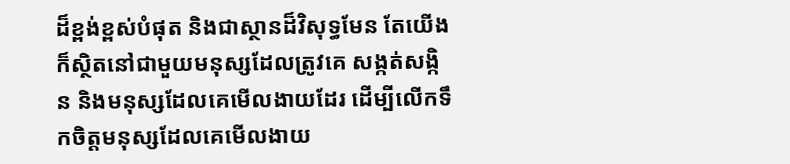ដ៏ខ្ពង់ខ្ពស់បំផុត និងជាស្ថានដ៏វិសុទ្ធមែន តែយើងក៏ស្ថិតនៅជាមួយមនុស្សដែលត្រូវគេ សង្កត់សង្កិន និងមនុស្សដែលគេមើលងាយដែរ ដើម្បីលើកទឹកចិត្តមនុស្សដែលគេមើលងាយ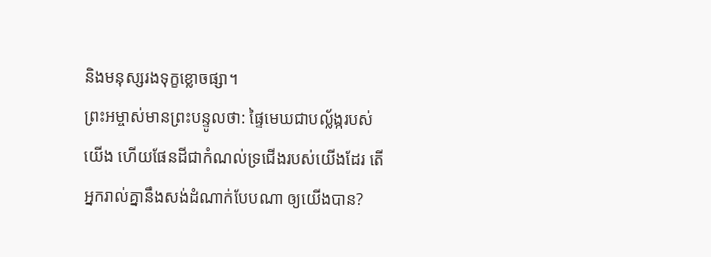និងមនុស្សរងទុក្ខខ្លោចផ្សា។
ព្រះអម្ចាស់មានព្រះបន្ទូលថា: ផ្ទៃមេឃជាបល្ល័ង្ករបស់យើង ហើយផែនដីជាកំណល់ទ្រជើងរបស់យើងដែរ តើអ្នករាល់គ្នានឹងសង់ដំណាក់បែបណា ឲ្យយើងបាន?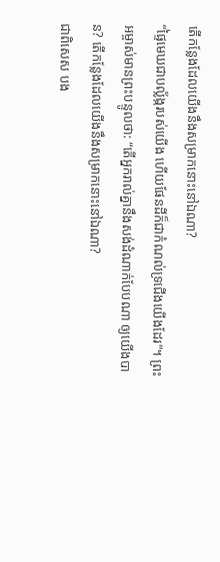តើកន្លែងដែលយើងនឹងសម្រាកនោះនៅឯណា?
“ផ្ទៃមេឃជាបល្ល័ង្ករបស់យើង ហើយផែនដីក៏ជាកំណល់ទ្រជើងយើងដែរ”។ ព្រះអម្ចាស់មានព្រះបន្ទូលថា: “តើអ្នករាល់គ្នានឹងសង់ដំណាក់បែបណា ឲ្យយើងបាន? តើកន្លែងដែលយើងនឹងសម្រាកនោះនៅឯណា?
ជាពិសេស បង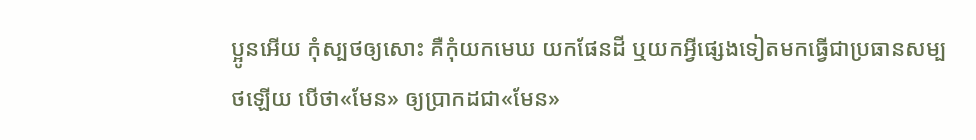ប្អូនអើយ កុំស្បថឲ្យសោះ គឺកុំយកមេឃ យកផែនដី ឬយកអ្វីផ្សេងទៀតមកធ្វើជាប្រធានសម្បថឡើយ បើថា«មែន» ឲ្យប្រាកដជា«មែន»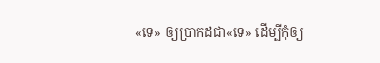«ទេ» ឲ្យប្រាកដជា«ទេ» ដើម្បីកុំឲ្យ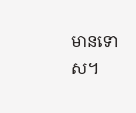មានទោស។